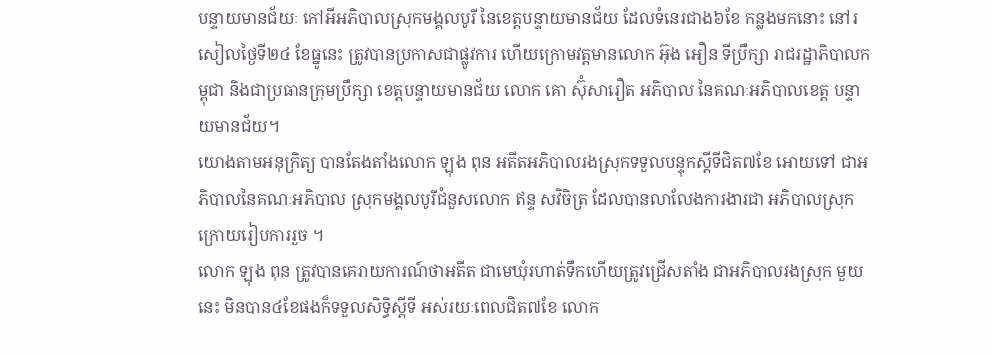បន្ទាយមានជ័យៈ កៅអីអភិបាលស្រុកមង្គលបូរី នៃខេត្តបន្ទាយមានជ័យ ដែលទំនេរជាង៦ខែ កន្លងមកនោះ នៅរសៀលថ្ងៃទី២៤ ខែធ្នូនេះ ត្រូវបានប្រកាសជាផ្លូវការ ហើយក្រោមវត្តមានលោក អ៊ុង អឿន ទីប្រឹក្សា រាជរដ្ឋាភិបាលកម្ពុជា និងជាប្រធានក្រុមប្រឹក្សា ខេត្តបន្ទាយមានជ័យ លោក គោ ស៊ុំសារឿត អភិបាល នៃគណៈអភិបាលខេត្ត បន្ទាយមានជ័យ។
យោងតាមអនុក្រិត្យ បានតែងតាំងលោក ឡុង ពុន អតីតអភិបាលរងស្រុកទទួលបន្ទុកស្តីទីជិត៧ខែ អោយទៅ ជាអភិបាលនៃគណៈអភិបាល ស្រុកមង្គលបូរីជំនួសលោក ឥន្ទ សវិចិត្រ ដែលបានលាលែងការងារជា អភិបាលស្រុក ក្រោយរៀបការរួច ។
លោក ឡុង ពុន ត្រូវបានគេរាយការណ៍ថាអតីត ជាមេឃុំរហាត់ទឹកហើយត្រូវជ្រើសតាំង ជាអភិបាលរងស្រុក មួយនេះ មិនបាន៤ខែផងក៏ទទួលសិទ្ធិស្តីទី អស់រយៈពេលជិត៧ខែ លោក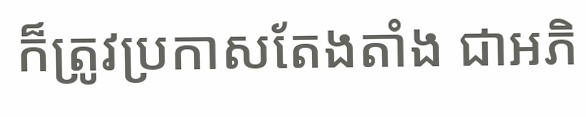ក៏ត្រូវប្រកាសតែងតាំង ជាអភិ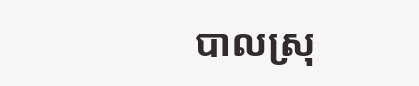បាលស្រុ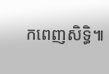កពេញសិទ្ធិ៕